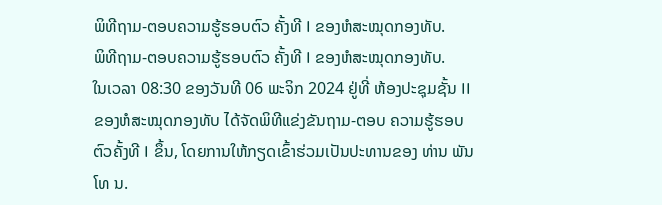ພິທີຖາມ-ຕອບຄວາມຮູ້ຮອບຕົວ ຄັ້ງທີ I ຂອງຫໍສະໝຸດກອງທັບ.
ພິທີຖາມ-ຕອບຄວາມຮູ້ຮອບຕົວ ຄັ້ງທີ I ຂອງຫໍສະໝຸດກອງທັບ.
ໃນເວລາ 08:30 ຂອງວັນທີ 06 ພະຈິກ 2024 ຢູ່ທີ່ ຫ້ອງປະຊຸມຊັ້ນ II ຂອງຫໍສະໝຸດກອງທັບ ໄດ້ຈັດພິທີແຂ່ງຂັນຖາມ-ຕອບ ຄວາມຮູ້ຮອບຕົວຄັ້ງທີ I ຂຶ້ນ, ໂດຍການໃຫ້ກຽດເຂົ້າຮ່ວມເປັນປະທານຂອງ ທ່ານ ພັນໂທ ນ.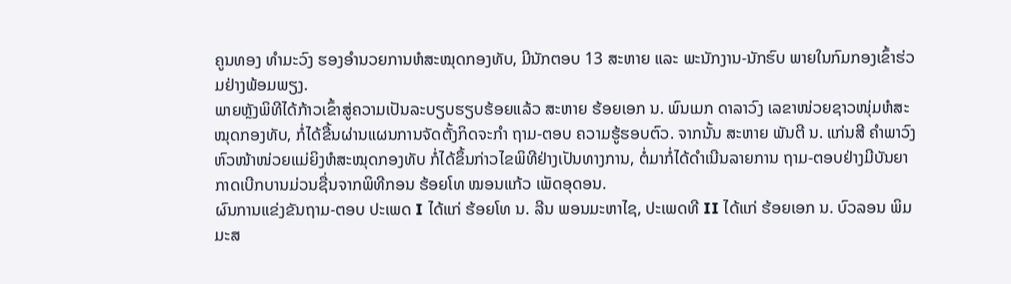ຄູນທອງ ທຳມະວົງ ຮອງອຳນວຍການຫໍສະໝຸດກອງທັບ, ມີນັກຕອບ 13 ສະຫາຍ ແລະ ພະນັກງານ-ນັກຮົບ ພາຍໃນກົມກອງເຂົ້າຮ່ວມຢ່າງພ້ອມພຽງ.
ພາຍຫຼັງພິທີໄດ້ກ້າວເຂົ້າສູ່ຄວາມເປັນລະບຽບຮຽບຮ້ອຍແລ້ວ ສະຫາຍ ຮ້ອຍເອກ ນ. ພົນເມກ ດາລາວົງ ເລຂາໜ່ວຍຊາວໜຸ່ມຫໍສະໝຸດກອງທັບ, ກໍ່ໄດ້ຂື້ນຜ່ານແຜນການຈັດຕັ້ງກິດຈະກຳ ຖາມ-ຕອບ ຄວາມຮູ້ຮອບຕົວ. ຈາກນັ້ນ ສະຫາຍ ພັນຕີ ນ. ແກ່ນສີ ຄຳພາວົງ ຫົວໜ້າໜ່ວຍແມ່ຍິງຫໍສະໝຸດກອງທັບ ກໍ່ໄດ້ຂຶ້ນກ່າວໄຂພິທີຢ່າງເປັນທາງການ, ຕໍ່ມາກໍ່ໄດ້ດຳເນີນລາຍການ ຖາມ-ຕອບຢ່າງມີບັນຍາກາດເບີກບານມ່ວນຊື່ນຈາກພິທີກອນ ຮ້ອຍໂທ ໝອນແກ້ວ ເພັດອຸດອນ.
ຜົນການແຂ່ງຂັນຖາມ-ຕອບ ປະເພດ I ໄດ້ແກ່ ຮ້ອຍໂທ ນ. ລີນ ພອນມະຫາໄຊ, ປະເພດທີ II ໄດ້ແກ່ ຮ້ອຍເອກ ນ. ບົວລອນ ພິມມະສ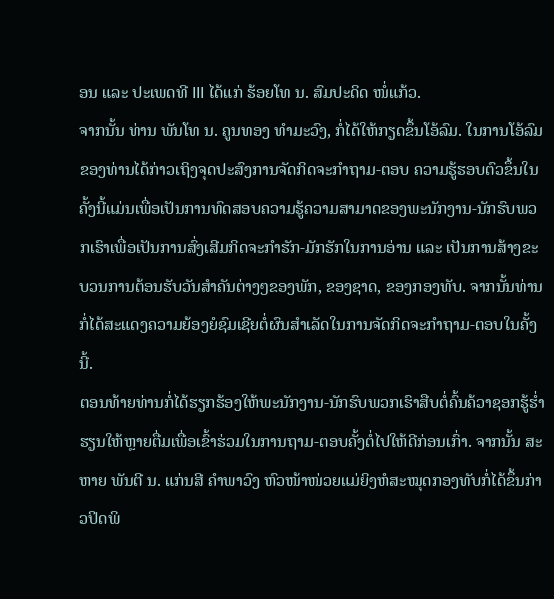ອນ ແລະ ປະເພດທີ III ໄດ້ແກ່ ຮ້ອຍໂທ ນ. ສົມປະດິດ ໜໍ່ແກ້ວ.
ຈາກນັ້ນ ທ່ານ ພັນໂທ ນ. ຄູນທອງ ທຳມະວົງ, ກໍ່ໄດ້ໃຫ້ກຽດຂຶ້ນໂອ້ລົມ. ໃນການໂອ້ລົມຂອງທ່ານໄດ້ກ່າວເຖິງຈຸດປະສົງການຈັດກິດຈະກຳຖາມ-ຕອບ ຄວາມຮູ້ຮອບຕົວຂຶ້ນໃນຄັ້ງນີ້ແມ່ນເພື່ອເປັນການທົດສອບຄວາມຮູ້ຄວາມສາມາດຂອງພະນັກງານ-ນັກຮົບພວກເຮົາເພື່ອເປັນການສົ່ງເສີມກິດຈະກຳຮັກ-ມັກຮັກໃນການອ່ານ ແລະ ເປັນການສ້າງຂະບວນການຕ້ອນຮັບວັນສໍາຄັນຕ່າງໆຂອງພັກ, ຂອງຊາດ, ຂອງກອງທັບ. ຈາກນັ້ນທ່ານກໍ່ໄດ້ສະແດງຄວາມຍ້ອງຍໍຊົມເຊີຍຕໍ່ຜົນສຳເລັດໃນການຈັດກິດຈະກຳຖາມ-ຕອບໃນຄັ້ງນີ້.
ຕອນທ້າຍທ່ານກໍ່ໄດ້ຮຽກຮ້ອງໃຫ້ພະນັກງານ-ນັກຮົບພວກເຮົາສືບຕໍ່ຄົ້ນຄ້ວາຊອກຮູ້ຮໍ່າຮຽນໃຫ້ຫຼາຍຕື່ມເພື່ອເຂົ້າຮ່ວມໃນການຖາມ-ຕອບຄັ້ງຕໍ່ໄປໃຫ້ດີກ່ອນເກົ່າ. ຈາກນັ້ນ ສະຫາຍ ພັນຕີ ນ. ແກ່ນສີ ຄຳພາວົງ ຫົວໜ້າໜ່ວຍແມ່ຍິງຫໍສະໝຸດກອງທັບກໍ່ໄດ້ຂຶ້ນກ່າວປິດພິ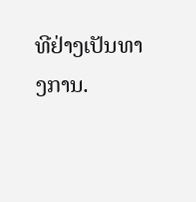ທີຢ່າງເປັນທາງການ.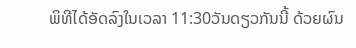ພິທີໄດ້ອັດລົງໃນເວລາ 11:30ວັນດຽວກັນນີ້ ດ້ວຍຜົນ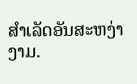ສຳເລັດອັນສະຫງ່າງາມ.